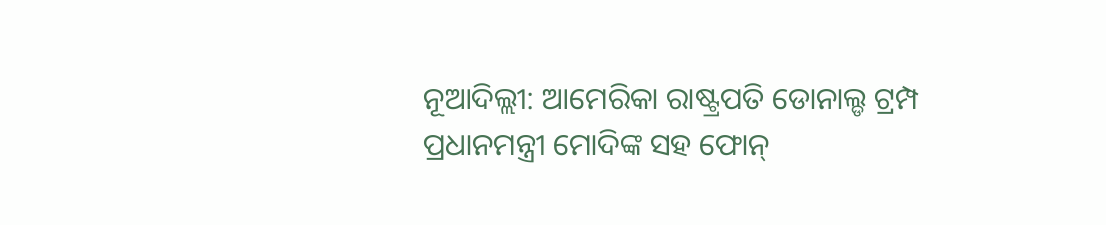ନୂଆଦିଲ୍ଲୀ: ଆମେରିକା ରାଷ୍ଟ୍ରପତି ଡୋନାଲ୍ଡ ଟ୍ରମ୍ପ ପ୍ରଧାନମନ୍ତ୍ରୀ ମୋଦିଙ୍କ ସହ ଫୋନ୍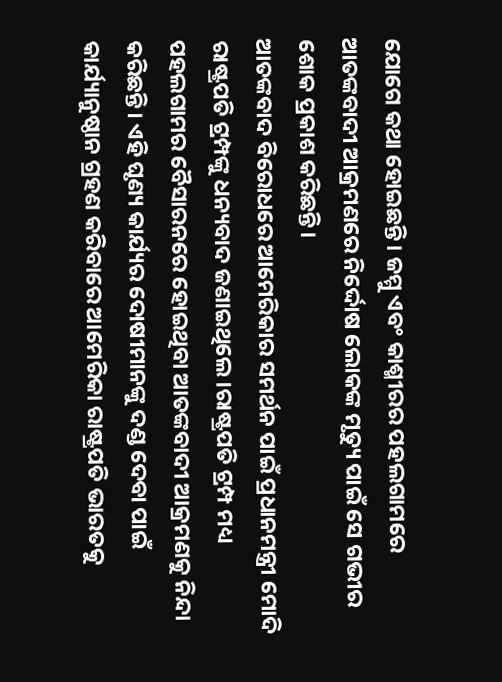ଯୋଗେ କଥା ହୋଇଛନ୍ତି। ଜମ୍ମୁ ଏବଂ କାଶ୍ମୀରର ପହଲଗାମରେ ଆତଙ୍କବାଦୀ ଆକ୍ରମଣରେ ନିର୍ଦ୍ଦୋଷ ଲୋକଙ୍କ ମୃତ୍ୟୁ ପାଇଁ ସେ ଗଭୀର ଶୋକ ପ୍ରକାଶ କରିଛନ୍ତି।
ଆତଙ୍କବାଦ ବିରୋଧରେ ଆମେରିକାର ସମର୍ଥନ ପାଇଁ ପ୍ରଧାନମନ୍ତ୍ରୀ ମୋଦି ରାଷ୍ଟ୍ରପତି ଟ୍ରମ୍ପଙ୍କୁ ଧନ୍ୟବାଦ ଜଣାଇଥିଲେ।ରାଷ୍ଟ୍ରପତି ଟ୍ରମ୍ପ ମଧ୍ୟ ପହଲଗାମର ବୈସାରନରେ ହୋଇଥିବା ଆତଙ୍କବାଦୀ ଆକ୍ରମଣକୁ ନିନ୍ଦା କରିଛନ୍ତି। ଏହି ଘୃଣ୍ୟ କାର୍ଯ୍ୟର ଦୋଷୀମାନଙ୍କୁ ଦଣ୍ଡ ଦେବା ପାଇଁ କାର୍ଯ୍ୟାନୁଷ୍ଠାନ ଗ୍ରହଣ କରିବାରେ ଆମେରିକା ରାଷ୍ଟ୍ରପତି ଭାରତକୁ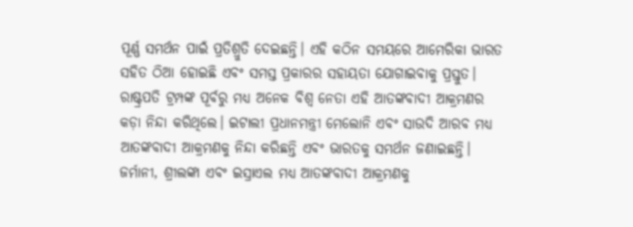ପୂର୍ଣ୍ଣ ସମର୍ଥନ ପାଇଁ ପ୍ରତିଶ୍ରୁତି ଦେଇଛନ୍ତି। ଏହି କଠିନ ସମୟରେ ଆମେରିକା ଭାରତ ସହିତ ଠିଆ ହୋଇଛି ଏବଂ ସମସ୍ତ ପ୍ରକାରର ସହାୟତା ଯୋଗାଇବାକୁ ପ୍ରସ୍ତୁତ।
ରାଷ୍ଟ୍ରପତି ଟ୍ରମ୍ପଙ୍କ ପୂର୍ବରୁ ମଧ୍ୟ ଅନେକ ବିଶ୍ୱ ନେତା ଏହି ଆତଙ୍କବାଦୀ ଆକ୍ରମଣର କଡ଼ା ନିନ୍ଦା କରିଥିଲେ। ଇଟାଲୀ ପ୍ରଧାନମନ୍ତ୍ରୀ ମେଲୋନି ଏବଂ ସାଉଦି ଆରବ ମଧ୍ୟ ଆତଙ୍କବାଦୀ ଆକ୍ରମଣକୁ ନିନ୍ଦା କରିଛନ୍ତି ଏବଂ ଭାରତକୁ ସମର୍ଥନ ଜଣାଇଛନ୍ତି। ଜର୍ମାନୀ, ଶ୍ରୀଲଙ୍କା ଏବଂ ଇସ୍ରାଏଲ ମଧ୍ୟ ଆତଙ୍କବାଦୀ ଆକ୍ରମଣକୁ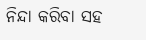ନିନ୍ଦା କରିବା ସହ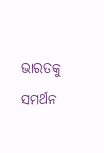ଭାରତକୁ ସମର୍ଥନ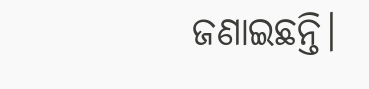ଜଣାଇଛନ୍ତି।